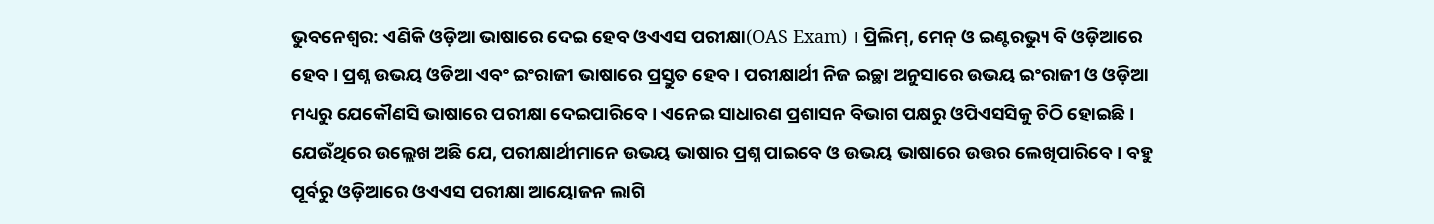ଭୁବନେଶ୍ବର: ଏଣିକି ଓଡ଼ିଆ ଭାଷାରେ ଦେଇ ହେବ ଓଏଏସ ପରୀକ୍ଷା(OAS Exam) । ପ୍ରିଲିମ୍, ମେନ୍ ଓ ଇଣ୍ଟରଭ୍ୟୁ ବି ଓଡ଼ିଆରେ ହେବ । ପ୍ରଶ୍ନ ଉଭୟ ଓଡିଆ ଏବଂ ଇଂରାଜୀ ଭାଷାରେ ପ୍ରସ୍ତୁତ ହେବ । ପରୀକ୍ଷାର୍ଥୀ ନିଜ ଇଚ୍ଛା ଅନୁସାରେ ଉଭୟ ଇଂରାଜୀ ଓ ଓଡ଼ିଆ ମଧ୍ୟରୁ ଯେକୌଣସି ଭାଷାରେ ପରୀକ୍ଷା ଦେଇପାରିବେ । ଏନେଇ ସାଧାରଣ ପ୍ରଶାସନ ବିଭାଗ ପକ୍ଷରୁ ଓପିଏସସିକୁ ଚିଠି ହୋଇଛି । ଯେଉଁଥିରେ ଉଲ୍ଲେଖ ଅଛି ଯେ, ପରୀକ୍ଷାର୍ଥୀମାନେ ଉଭୟ ଭାଷାର ପ୍ରଶ୍ନ ପାଇବେ ଓ ଉଭୟ ଭାଷାରେ ଉତ୍ତର ଲେଖିପାରିବେ । ବହୁ ପୂର୍ବରୁ ଓଡ଼ିଆରେ ଓଏଏସ ପରୀକ୍ଷା ଆୟୋଜନ ଲାଗି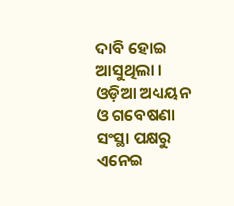ଦାବି ହୋଇ ଆସୁଥିଲା । ଓଡ଼ିଆ ଅଧ୍ୟୟନ ଓ ଗବେଷଣା ସଂସ୍ଥା ପକ୍ଷରୁ ଏନେଇ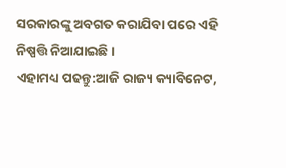ସରକାରଙ୍କୁ ଅବଗତ କରାଯିବା ପରେ ଏହି ନିଷ୍ପତ୍ତି ନିଆଯାଇଛି ।
ଏହାମଧ୍ୟ ପଢନ୍ତୁ:ଆଜି ରାଜ୍ୟ କ୍ୟାବିନେଟ,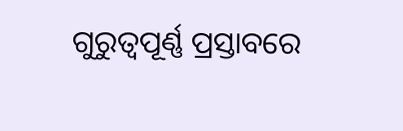ଗୁରୁତ୍ୱପୂର୍ଣ୍ଣ ପ୍ରସ୍ତାବରେ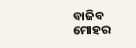ବାଜିବ ମୋହର